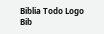Biblia Todo Logo
Bib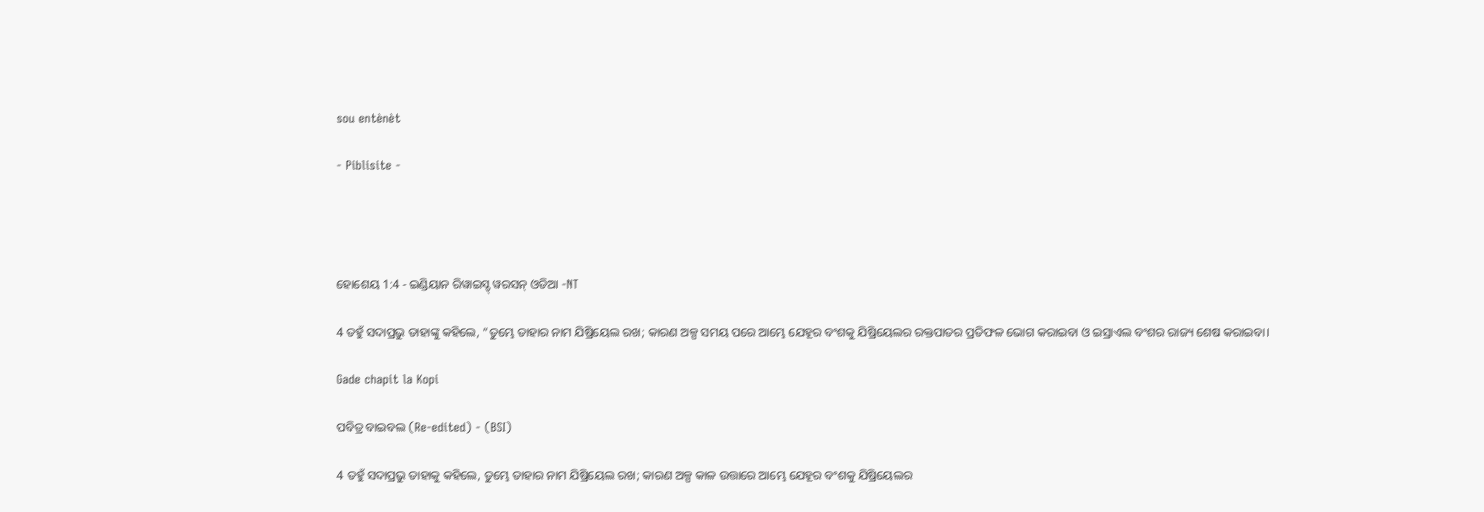sou entènèt

- Piblisite -




ହୋଶେୟ 1:4 - ଇଣ୍ଡିୟାନ ରିୱାଇସ୍ଡ୍ ୱରସନ୍ ଓଡିଆ -NT

4 ତହୁଁ ସଦାପ୍ରଭୁ ତାହାଙ୍କୁ କହିଲେ, “ତୁମ୍ଭେ ତାହାର ନାମ ଯିଷ୍ରିୟେଲ ରଖ; କାରଣ ଅଳ୍ପ ସମୟ ପରେ ଆମ୍ଭେ ଯେହୂର ବଂଶକୁ ଯିଷ୍ରିୟେଲର ରକ୍ତପାତର ପ୍ରତିଫଳ ଭୋଗ କରାଇବା ଓ ଇସ୍ରାଏଲ ବଂଶର ରାଜ୍ୟ ଶେଷ କରାଇବା।

Gade chapit la Kopi

ପବିତ୍ର ବାଇବଲ (Re-edited) - (BSI)

4 ତହୁଁ ସଦାପ୍ରଭୁ ତାହାକୁ କହିଲେ, ତୁମ୍ଭେ ତାହାର ନାମ ଯିଷ୍ରିୟେଲ ରଖ; କାରଣ ଅଳ୍ପ କାଳ ଉତ୍ତାରେ ଆମ୍ଭେ ଯେହୂର ବଂଶକୁ ଯିଷ୍ରିୟେଲର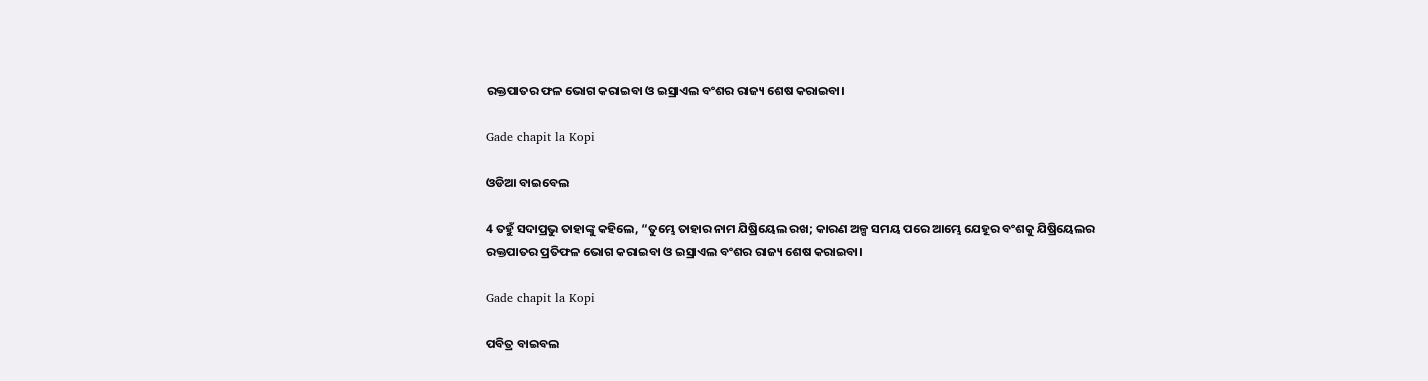ରକ୍ତପାତର ଫଳ ଭୋଗ କରାଇବା ଓ ଇସ୍ରାଏଲ ବଂଶର ରାଜ୍ୟ ଶେଷ କରାଇବା।

Gade chapit la Kopi

ଓଡିଆ ବାଇବେଲ

4 ତହୁଁ ସଦାପ୍ରଭୁ ତାହାଙ୍କୁ କହିଲେ, “ତୁମ୍ଭେ ତାହାର ନାମ ଯିଷ୍ରିୟେଲ ରଖ; କାରଣ ଅଳ୍ପ ସମୟ ପରେ ଆମ୍ଭେ ଯେହୂର ବଂଶକୁ ଯିଷ୍ରିୟେଲର ରକ୍ତପାତର ପ୍ରତିଫଳ ଭୋଗ କରାଇବା ଓ ଇସ୍ରାଏଲ ବଂଶର ରାଜ୍ୟ ଶେଷ କରାଇବା।

Gade chapit la Kopi

ପବିତ୍ର ବାଇବଲ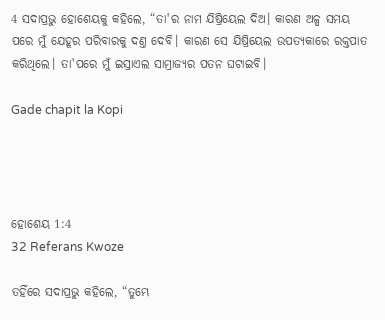4 ସଦାପ୍ରଭୁ ହୋଶେୟକୁ କହିଲେ, “ତା'ର ନାମ ଯିଷ୍ରିୟେଲ ଦିଅ। କାରଣ ଅଳ୍ପ ସମୟ ପରେ ମୁଁ ଯେହୂର ପରିବାରକୁ ଦଣ୍ତ ଦେବି। କାରଣ ସେ ଯିଷ୍ରିୟେଲ ଉପତ୍ୟକାରେ ରକ୍ତପାତ କରିଥିଲେ। ତା'ପରେ ମୁଁ ଇସ୍ରାଏଲ ସାମ୍ରାଜ୍ୟର ପତନ ଘଟାଇବି।

Gade chapit la Kopi




ହୋଶେୟ 1:4
32 Referans Kwoze

ତହିଁରେ ସଦାପ୍ରଭୁ କହିଲେ, “ତୁମ୍ଭେ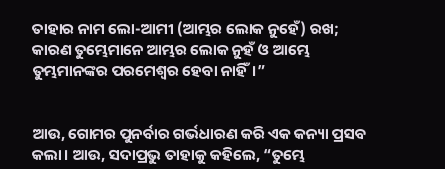ତାହାର ନାମ ଲୋ-ଆମୀ (ଆମ୍ଭର ଲୋକ ନୁହେଁ) ରଖ; କାରଣ ତୁମ୍ଭେମାନେ ଆମ୍ଭର ଲୋକ ନୁହଁ ଓ ଆମ୍ଭେ ତୁମ୍ଭମାନଙ୍କର ପରମେଶ୍ୱର ହେବା ନାହିଁ।”


ଆଉ, ଗୋମର ପୁନର୍ବାର ଗର୍ଭଧାରଣ କରି ଏକ କନ୍ୟା ପ୍ରସବ କଲା। ଆଉ, ସଦାପ୍ରଭୁ ତାହାକୁ କହିଲେ, “ତୁମ୍ଭେ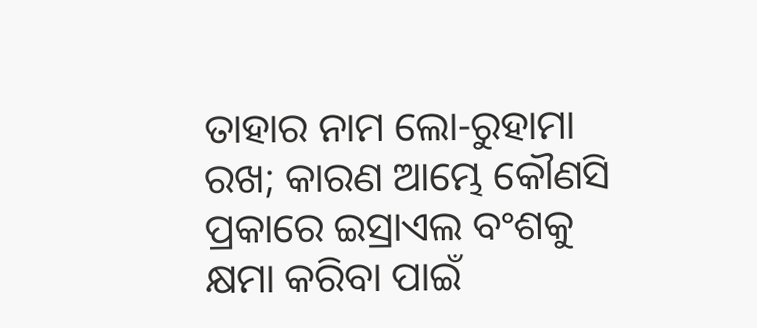ତାହାର ନାମ ଲୋ-ରୁହାମା ରଖ; କାରଣ ଆମ୍ଭେ କୌଣସି ପ୍ରକାରେ ଇସ୍ରାଏଲ ବଂଶକୁ କ୍ଷମା କରିବା ପାଇଁ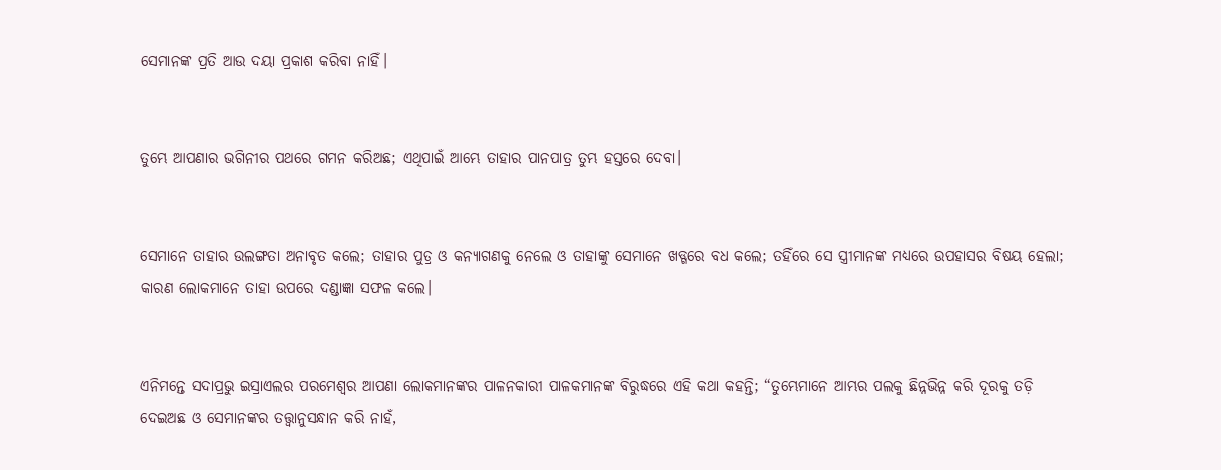ସେମାନଙ୍କ ପ୍ରତି ଆଉ ଦୟା ପ୍ରକାଶ କରିବା ନାହିଁ।


ତୁମ୍ଭେ ଆପଣାର ଭଗିନୀର ପଥରେ ଗମନ କରିଅଛ; ଏଥିପାଇଁ ଆମ୍ଭେ ତାହାର ପାନପାତ୍ର ତୁମ୍ଭ ହସ୍ତରେ ଦେବା।


ସେମାନେ ତାହାର ଉଲଙ୍ଗତା ଅନାବୃତ କଲେ; ତାହାର ପୁତ୍ର ଓ କନ୍ୟାଗଣକୁ ନେଲେ ଓ ତାହାଙ୍କୁ ସେମାନେ ଖଡ୍ଗରେ ବଧ କଲେ; ତହିଁରେ ସେ ସ୍ତ୍ରୀମାନଙ୍କ ମଧ୍ୟରେ ଉପହାସର ବିଷୟ ହେଲା; କାରଣ ଲୋକମାନେ ତାହା ଉପରେ ଦଣ୍ଡାଜ୍ଞା ସଫଳ କଲେ।


ଏନିମନ୍ତେ ସଦାପ୍ରଭୁ ଇସ୍ରାଏଲର ପରମେଶ୍ୱର ଆପଣା ଲୋକମାନଙ୍କର ପାଳନକାରୀ ପାଳକମାନଙ୍କ ବିରୁଦ୍ଧରେ ଏହି କଥା କହନ୍ତି; “ତୁମ୍ଭେମାନେ ଆମ୍ଭର ପଲକୁ ଛିନ୍ନଭିନ୍ନ କରି ଦୂରକୁ ତଡ଼ି ଦେଇଅଛ ଓ ସେମାନଙ୍କର ତତ୍ତ୍ୱାନୁସନ୍ଧାନ କରି ନାହଁ,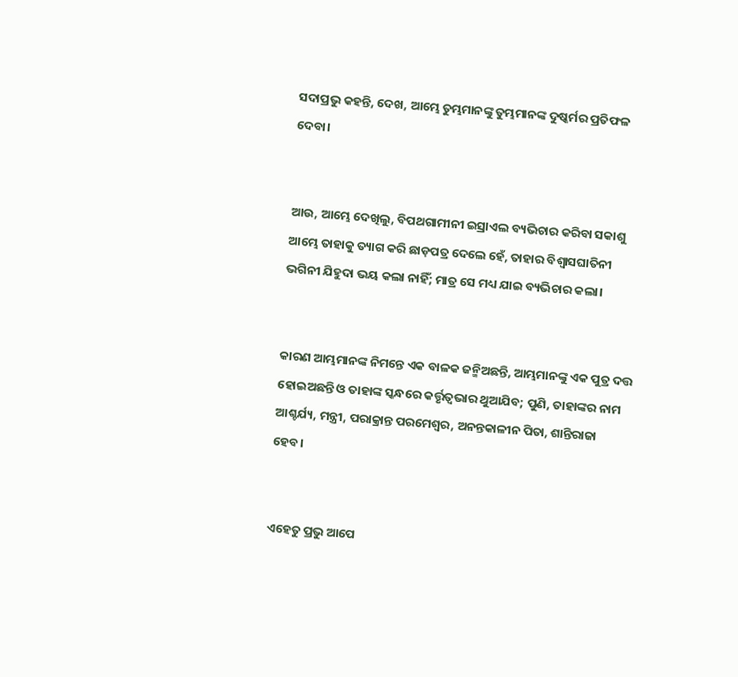ସଦାପ୍ରଭୁ କହନ୍ତି, ଦେଖ, ଆମ୍ଭେ ତୁମ୍ଭମାନଙ୍କୁ ତୁମ୍ଭମାନଙ୍କ ଦୁଷ୍କର୍ମର ପ୍ରତିଫଳ ଦେବା।


ଆଉ, ଆମ୍ଭେ ଦେଖିଲୁ, ବିପଥଗାମୀନୀ ଇସ୍ରାଏଲ ବ୍ୟଭିଚାର କରିବା ସକାଶୁ ଆମ୍ଭେ ତାହାକୁ ତ୍ୟାଗ କରି ଛାଡ଼ପତ୍ର ଦେଲେ ହେଁ, ତାହାର ବିଶ୍ୱାସଘାତିନୀ ଭଗିନୀ ଯିହୁଦା ଭୟ କଲା ନାହିଁ; ମାତ୍ର ସେ ମଧ୍ୟ ଯାଇ ବ୍ୟଭିଚାର କଲା।


କାରଣ ଆମ୍ଭମାନଙ୍କ ନିମନ୍ତେ ଏକ ବାଳକ ଜନ୍ମିଅଛନ୍ତି, ଆମ୍ଭମାନଙ୍କୁ ଏକ ପୁତ୍ର ଦତ୍ତ ହୋଇଅଛନ୍ତି ଓ ତାହାଙ୍କ ସ୍କନ୍ଧରେ କର୍ତ୍ତୃତ୍ୱଭାର ଥୁଆଯିବ; ପୁଣି, ତାହାଙ୍କର ନାମ ଆଶ୍ଚର୍ଯ୍ୟ, ମନ୍ତ୍ରୀ, ପରାକ୍ରାନ୍ତ ପରମେଶ୍ୱର, ଅନନ୍ତକାଳୀନ ପିତା, ଶାନ୍ତିରାଜା ହେବ।


ଏହେତୁ ପ୍ରଭୁ ଆପେ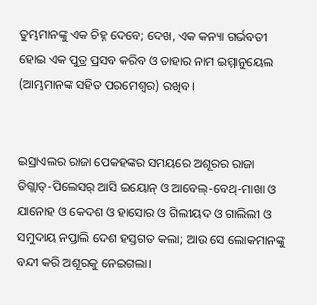ତୁମ୍ଭମାନଙ୍କୁ ଏକ ଚିହ୍ନ ଦେବେ; ଦେଖ, ଏକ କନ୍ୟା ଗର୍ଭବତୀ ହୋଇ ଏକ ପୁତ୍ର ପ୍ରସବ କରିବ ଓ ତାହାର ନାମ ଇମ୍ମାନୁୟେଲ (ଆମ୍ଭମାନଙ୍କ ସହିତ ପରମେଶ୍ୱର) ରଖିବ।


ଇସ୍ରାଏଲର ରାଜା ପେକହଙ୍କର ସମୟରେ ଅଶୂରର ରାଜା ତିଗ୍ଲାତ୍‍-ପିଲେସର୍ ଆସି ଇୟୋନ୍‍ ଓ ଆବେଲ୍‍-ବେଥ୍-ମାଖା ଓ ଯାନୋହ ଓ କେଦଶ ଓ ହାସୋର ଓ ଗିଲୀୟଦ ଓ ଗାଲିଲୀ ଓ ସମୁଦାୟ ନପ୍ତାଲି ଦେଶ ହସ୍ତଗତ କଲା; ଆଉ ସେ ଲୋକମାନଙ୍କୁ ବନ୍ଦୀ କରି ଅଶୂରକୁ ନେଇଗଲା।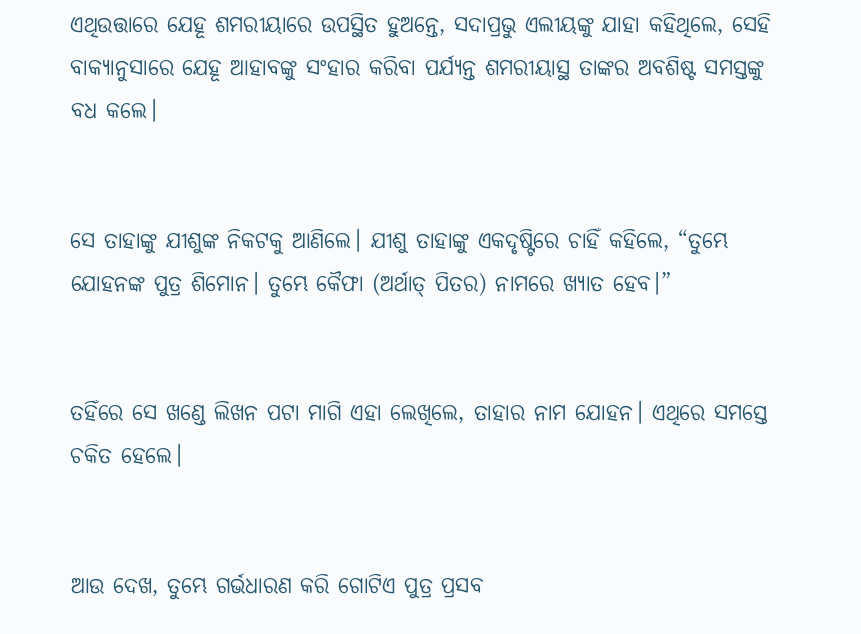ଏଥିଉତ୍ତାରେ ଯେହୂ ଶମରୀୟାରେ ଉପସ୍ଥିତ ହୁଅନ୍ତେ, ସଦାପ୍ରଭୁ ଏଲୀୟଙ୍କୁ ଯାହା କହିଥିଲେ, ସେହି ବାକ୍ୟାନୁସାରେ ଯେହୂ ଆହାବଙ୍କୁ ସଂହାର କରିବା ପର୍ଯ୍ୟନ୍ତ ଶମରୀୟାସ୍ଥ ତାଙ୍କର ଅବଶିଷ୍ଟ ସମସ୍ତଙ୍କୁ ବଧ କଲେ।


ସେ ତାହାଙ୍କୁ ଯୀଶୁଙ୍କ ନିକଟକୁ ଆଣିଲେ। ଯୀଶୁ ତାହାଙ୍କୁ ଏକଦୃଷ୍ଟିରେ ଚାହିଁ କହିଲେ, “ତୁମ୍ଭେ ଯୋହନଙ୍କ ପୁତ୍ର ଶିମୋନ। ତୁମ୍ଭେ କୈଫା (ଅର୍ଥାତ୍‍ ପିତର) ନାମରେ ଖ୍ୟାତ ହେବ।”


ତହିଁରେ ସେ ଖଣ୍ଡେ ଲିଖନ ପଟା ମାଗି ଏହା ଲେଖିଲେ, ତାହାର ନାମ ଯୋହନ। ଏଥିରେ ସମସ୍ତେ ଚକିତ ହେଲେ।


ଆଉ ଦେଖ, ତୁମ୍ଭେ ଗର୍ଭଧାରଣ କରି ଗୋଟିଏ ପୁତ୍ର ପ୍ରସବ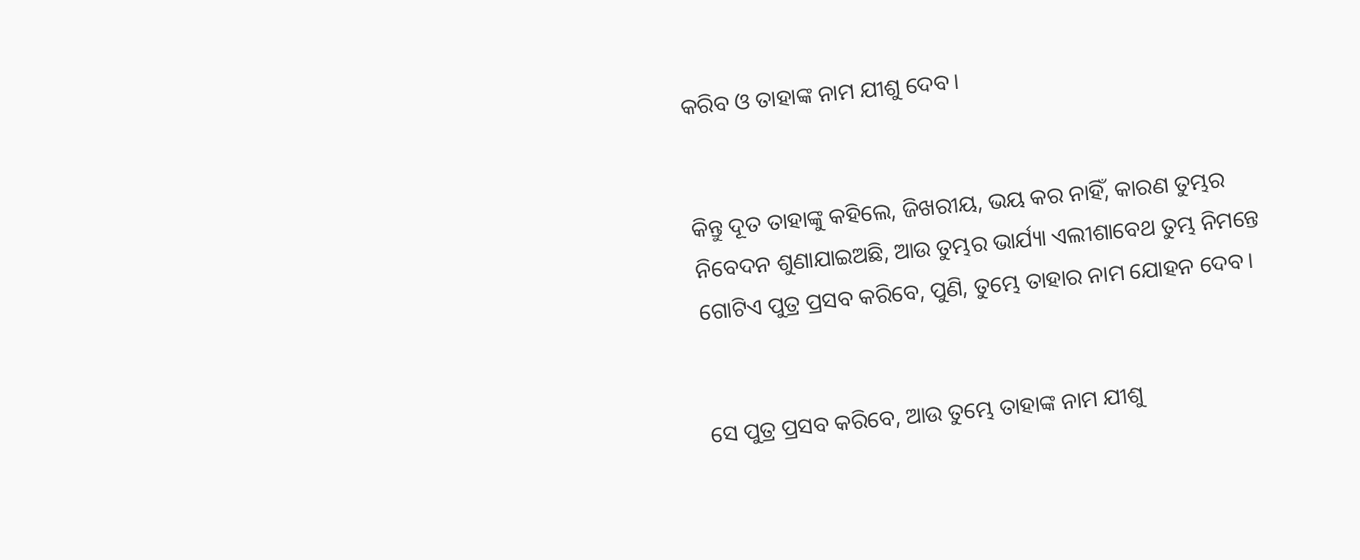କରିବ ଓ ତାହାଙ୍କ ନାମ ଯୀଶୁ ଦେବ।


କିନ୍ତୁ ଦୂତ ତାହାଙ୍କୁ କହିଲେ, ଜିଖରୀୟ, ଭୟ କର ନାହିଁ, କାରଣ ତୁମ୍ଭର ନିବେଦନ ଶୁଣାଯାଇଅଛି, ଆଉ ତୁମ୍ଭର ଭାର୍ଯ୍ୟା ଏଲୀଶାବେଥ ତୁମ୍ଭ ନିମନ୍ତେ ଗୋଟିଏ ପୁତ୍ର ପ୍ରସବ କରିବେ, ପୁଣି, ତୁମ୍ଭେ ତାହାର ନାମ ଯୋହନ ଦେବ।


ସେ ପୁତ୍ର ପ୍ରସବ କରିବେ, ଆଉ ତୁମ୍ଭେ ତାହାଙ୍କ ନାମ ଯୀଶୁ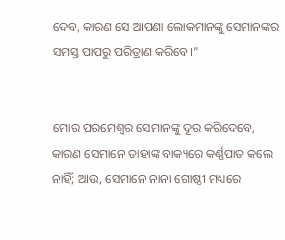ଦେବ, କାରଣ ସେ ଆପଣା ଲୋକମାନଙ୍କୁ ସେମାନଙ୍କର ସମସ୍ତ ପାପରୁ ପରିତ୍ରାଣ କରିବେ।”


ମୋର ପରମେଶ୍ୱର ସେମାନଙ୍କୁ ଦୂର କରିଦେବେ, କାରଣ ସେମାନେ ତାହାଙ୍କ ବାକ୍ୟରେ କର୍ଣ୍ଣପାତ କଲେ ନାହିଁ; ଆଉ, ସେମାନେ ନାନା ଗୋଷ୍ଠୀ ମଧ୍ୟରେ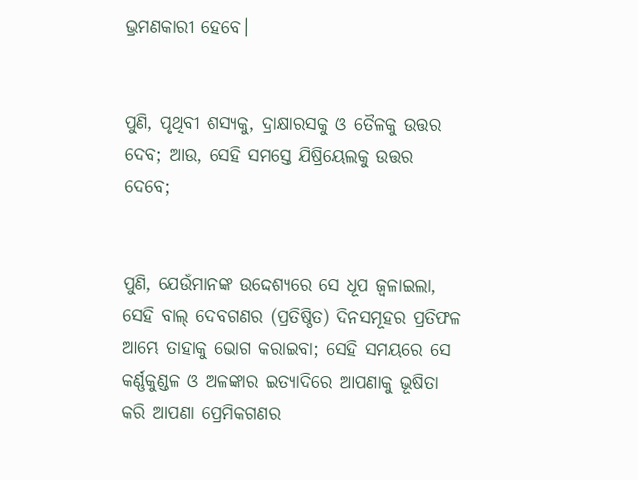ଭ୍ରମଣକାରୀ ହେବେ।


ପୁଣି, ପୃଥିବୀ ଶସ୍ୟକୁ, ଦ୍ରାକ୍ଷାରସକୁ ଓ ତୈଳକୁ ଉତ୍ତର ଦେବ; ଆଉ, ସେହି ସମସ୍ତେ ଯିଷ୍ରିୟେଲକୁ ଉତ୍ତର ଦେବେ;


ପୁଣି, ଯେଉଁମାନଙ୍କ ଉଦ୍ଦେଶ୍ୟରେ ସେ ଧୂପ ଜ୍ୱଳାଇଲା, ସେହି ବାଲ୍‍ ଦେବଗଣର (ପ୍ରତିଷ୍ଠିତ) ଦିନସମୂହର ପ୍ରତିଫଳ ଆମ୍ଭେ ତାହାକୁ ଭୋଗ କରାଇବା; ସେହି ସମୟରେ ସେ କର୍ଣ୍ଣକୁଣ୍ଡଳ ଓ ଅଳଙ୍କାର ଇତ୍ୟାଦିରେ ଆପଣାକୁ ଭୂଷିତା କରି ଆପଣା ପ୍ରେମିକଗଣର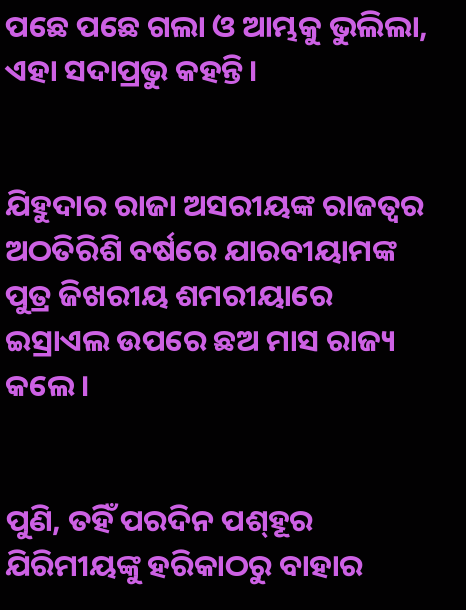ପଛେ ପଛେ ଗଲା ଓ ଆମ୍ଭକୁ ଭୁଲିଲା, ଏହା ସଦାପ୍ରଭୁ କହନ୍ତି।


ଯିହୁଦାର ରାଜା ଅସରୀୟଙ୍କ ରାଜତ୍ଵର ଅଠତିରିଶି ବର୍ଷରେ ଯାରବୀୟାମଙ୍କ ପୁତ୍ର ଜିଖରୀୟ ଶମରୀୟାରେ ଇସ୍ରାଏଲ ଉପରେ ଛଅ ମାସ ରାଜ୍ୟ କଲେ।


ପୁଣି, ତହିଁ ପରଦିନ ପଶ୍‍ହୂର ଯିରିମୀୟଙ୍କୁ ହରିକାଠରୁ ବାହାର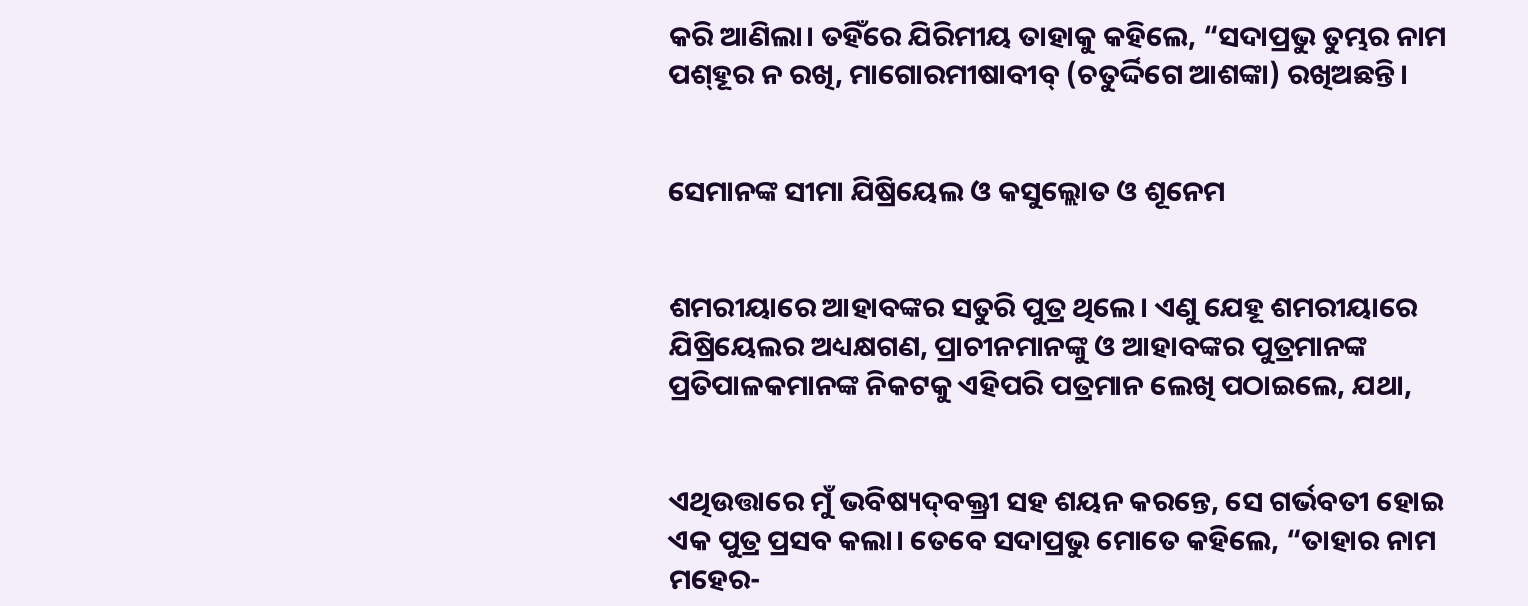କରି ଆଣିଲା। ତହିଁରେ ଯିରିମୀୟ ତାହାକୁ କହିଲେ, “ସଦାପ୍ରଭୁ ତୁମ୍ଭର ନାମ ପଶ୍‍ହୂର ନ ରଖି, ମାଗୋରମୀଷାବୀବ୍‍ (ଚତୁର୍ଦ୍ଦିଗେ ଆଶଙ୍କା) ରଖିଅଛନ୍ତି।


ସେମାନଙ୍କ ସୀମା ଯିଷ୍ରିୟେଲ ଓ କସୁଲ୍ଲୋତ ଓ ଶୂନେମ


ଶମରୀୟାରେ ଆହାବଙ୍କର ସତୁରି ପୁତ୍ର ଥିଲେ। ଏଣୁ ଯେହୂ ଶମରୀୟାରେ ଯିଷ୍ରିୟେଲର ଅଧ୍ୟକ୍ଷଗଣ, ପ୍ରାଚୀନମାନଙ୍କୁ ଓ ଆହାବଙ୍କର ପୁତ୍ରମାନଙ୍କ ପ୍ରତିପାଳକମାନଙ୍କ ନିକଟକୁ ଏହିପରି ପତ୍ରମାନ ଲେଖି ପଠାଇଲେ, ଯଥା,


ଏଥିଉତ୍ତାରେ ମୁଁ ଭବିଷ୍ୟଦ୍‍ବକ୍ତ୍ରୀ ସହ ଶୟନ କରନ୍ତେ, ସେ ଗର୍ଭବତୀ ହୋଇ ଏକ ପୁତ୍ର ପ୍ରସବ କଲା। ତେବେ ସଦାପ୍ରଭୁ ମୋତେ କହିଲେ, “ତାହାର ନାମ ମହେର-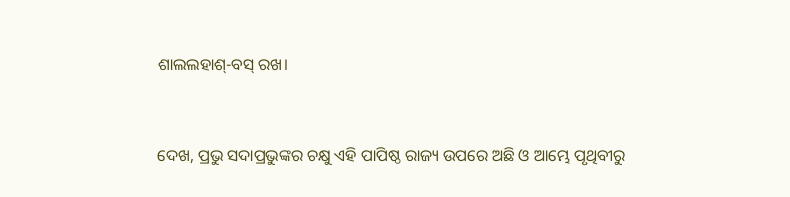ଶାଲଲହାଶ୍‍-ବସ୍‍ ରଖ।


ଦେଖ, ପ୍ରଭୁ ସଦାପ୍ରଭୁଙ୍କର ଚକ୍ଷୁ ଏହି ପାପିଷ୍ଠ ରାଜ୍ୟ ଉପରେ ଅଛି ଓ ଆମ୍ଭେ ପୃଥିବୀରୁ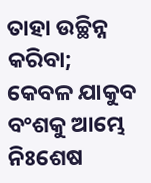ତାହା ଉଚ୍ଛିନ୍ନ କରିବା; କେବଳ ଯାକୁବ ବଂଶକୁ ଆମ୍ଭେ ନିଃଶେଷ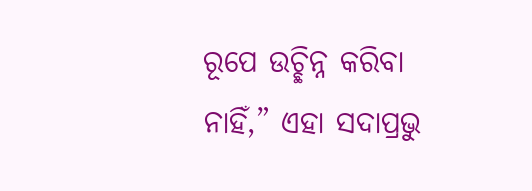ରୂପେ ଉଚ୍ଛିନ୍ନ କରିବା ନାହିଁ,” ଏହା ସଦାପ୍ରଭୁ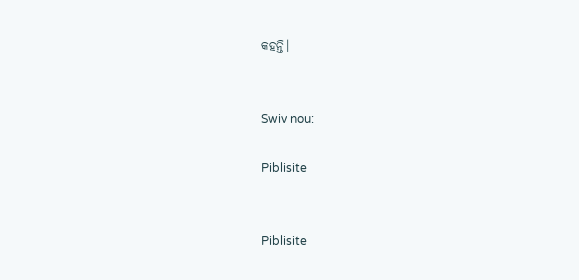କହନ୍ତି।


Swiv nou:

Piblisite


Piblisite